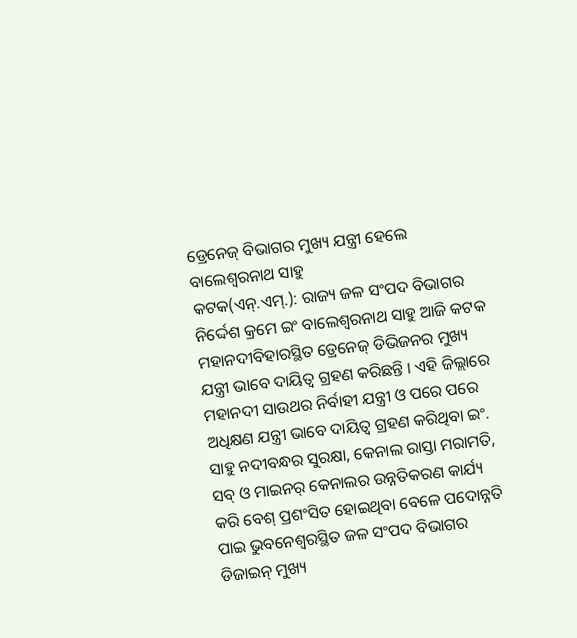ଡ୍ରେନେଜ୍ ବିଭାଗର ମୁଖ୍ୟ ଯନ୍ତ୍ରୀ ହେଲେ ବାଲେଶ୍ୱରନାଥ ସାହୁ
କଟକ(ଏନ୍.ଏମ୍.): ରାଜ୍ୟ ଜଳ ସଂପଦ ବିଭାଗର ନିର୍ଦ୍ଦେଶ କ୍ରମେ ଇଂ ବାଲେଶ୍ୱରନାଥ ସାହୁ ଆଜି କଟକ ମହାନଦୀବିହାରସ୍ଥିତ ଡ୍ରେନେଜ୍ ଡିଭିଜନର ମୁଖ୍ୟ ଯନ୍ତ୍ରୀ ଭାବେ ଦାୟିତ୍ୱ ଗ୍ରହଣ କରିଛନ୍ତି । ଏହି ଜିଲ୍ଲାରେ ମହାନଦୀ ସାଉଥର ନିର୍ବାହୀ ଯନ୍ତ୍ରୀ ଓ ପରେ ପରେ ଅଧିକ୍ଷଣ ଯନ୍ତ୍ରୀ ଭାବେ ଦାୟିତ୍ୱ ଗ୍ରହଣ କରିଥିବା ଇଂ. ସାହୁ ନଦୀବନ୍ଧର ସୁରକ୍ଷା, କେନାଲ ରାସ୍ତା ମରାମତି, ସବ୍ ଓ ମାଇନର୍ କେନାଲର ଉନ୍ନତିକରଣ କାର୍ଯ୍ୟ କରି ବେଶ୍ ପ୍ରଶଂସିତ ହୋଇଥିବା ବେଳେ ପଦୋନ୍ନତି ପାଇ ଭୁବନେଶ୍ୱରସ୍ଥିତ ଜଳ ସଂପଦ ବିଭାଗର ଡିଜାଇନ୍ ମୁଖ୍ୟ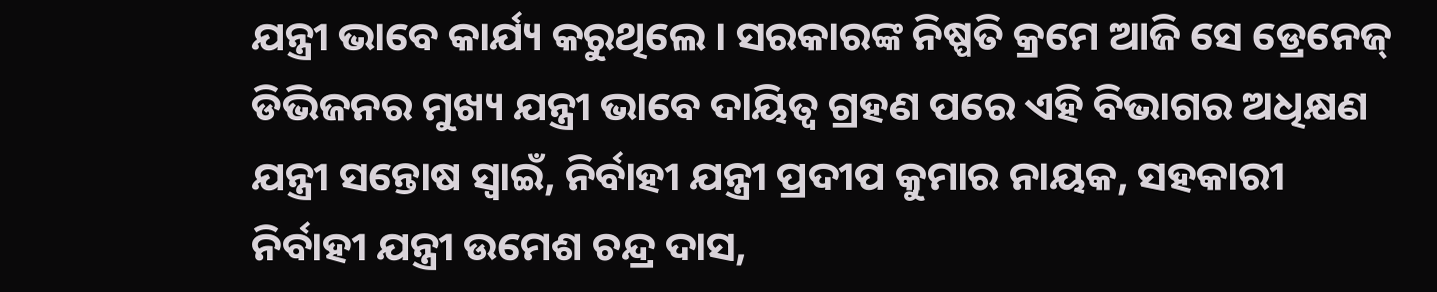ଯନ୍ତ୍ରୀ ଭାବେ କାର୍ଯ୍ୟ କରୁଥିଲେ । ସରକାରଙ୍କ ନିଷ୍ପତି କ୍ରମେ ଆଜି ସେ ଡ୍ରେନେଜ୍ ଡିଭିଜନର ମୁଖ୍ୟ ଯନ୍ତ୍ରୀ ଭାବେ ଦାୟିତ୍ୱ ଗ୍ରହଣ ପରେ ଏହି ବିଭାଗର ଅଧିକ୍ଷଣ ଯନ୍ତ୍ରୀ ସନ୍ତୋଷ ସ୍ୱାଇଁ, ନିର୍ବାହୀ ଯନ୍ତ୍ରୀ ପ୍ରଦୀପ କୁମାର ନାୟକ, ସହକାରୀ ନିର୍ବାହୀ ଯନ୍ତ୍ରୀ ଉମେଶ ଚନ୍ଦ୍ର ଦାସ,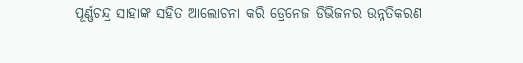ପୂର୍ଣ୍ଣଚନ୍ଦ୍ର ସାହାଙ୍କ ସହିତ ଆଲୋଚନା କରି ଡ୍ରେନେଜ ଡିଭିଜନର ଉନ୍ନତିକରଣ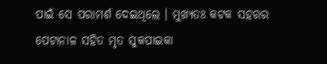ପାଇଁ ସେ ପରାମର୍ଶ ଦେଇଥିଲେ । ମୁଖ୍ୟତଃ କଟକ ସହରର ପେଟାନାଳ ସହିତ ମୃତ ସୁକପାଇକା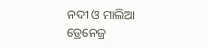ନଦୀ ଓ ମାଲିଆ ଡ୍ରେନେଜ୍ର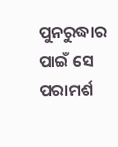ପୁନରୁଦ୍ଧାର ପାଇଁ ସେ ପରାମର୍ଶ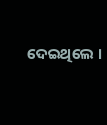ଦେଇଥିଲେ ।